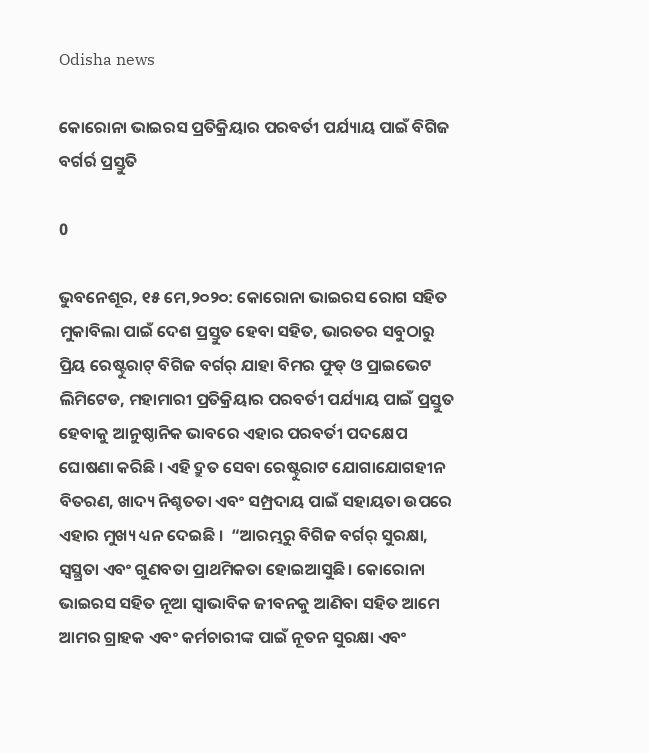Odisha news

କୋରୋନା ଭାଇରସ ପ୍ରତିକ୍ରିୟାର ପରବର୍ତୀ ପର୍ଯ୍ୟାୟ ପାଇଁ ବିଗିଜ ବର୍ଗର୍ର ପ୍ରସ୍ତୁତି

0

ଭୁବନେଶୂର, ୧୫ ମେ,୨୦୨୦: କୋରୋନା ଭାଇରସ ରୋଗ ସହିତ ମୁକାବିଲା ପାଇଁ ଦେଶ ପ୍ରସ୍ତୁତ ହେବା ସହିତ, ଭାରତର ସବୁଠାରୁ ପ୍ରିୟ ରେଷ୍ଟୁରାଟ୍ ବିଗିଜ ବର୍ଗର୍ ଯାହା ବିମର ଫୁଡ୍ ଓ ପ୍ରାଇଭେଟ ଲିମିଟେଡ, ମହାମାରୀ ପ୍ରତିକ୍ରିୟାର ପରବର୍ତୀ ପର୍ଯ୍ୟାୟ ପାଇଁ ପ୍ରସ୍ତୁତ ହେବାକୁ ଆନୁଷ୍ଠାନିକ ଭାବରେ ଏହାର ପରବର୍ତୀ ପଦକ୍ଷେପ ଘୋଷଣା କରିଛି । ଏହି ଦ୍ରୁତ ସେବା ରେଷ୍ଟୁରାଟ ଯୋଗାଯୋଗହୀନ ବିତରଣ, ଖାଦ୍ୟ ନିଶ୍ଚତତା ଏବଂ ସମ୍ପ୍ରଦାୟ ପାଇଁ ସହାୟତା ଉପରେ ଏହାର ମୁଖ୍ୟ ଧ୍ୟନ ଦେଇଛି ।  “ଆରମ୍ଭରୁ ବିଗିଜ ବର୍ଗର୍ ସୁରକ୍ଷା, ସ୍ୱସ୍ଥ୍ରତା ଏବଂ ଗୁଣବତା ପ୍ରାଥମିକତା ହୋଇଆସୁଛି । କୋରୋନା ଭାଇରସ ସହିତ ନୂଆ ସ୍ୱାଭାବିକ ଜୀବନକୁ ଆଣିବା ସହିତ ଆମେ ଆମର ଗ୍ରାହକ ଏବଂ କର୍ମଚାରୀଙ୍କ ପାଇଁ ନୂତନ ସୁରକ୍ଷା ଏବଂ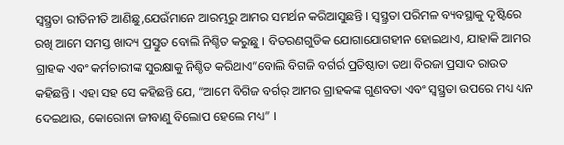ସ୍ୱସ୍ଥ୍ରତା ରୀତିନୀତି ଆଣିଛୁ,ଯେଉଁମାନେ ଆରମ୍ଭରୁ ଆମର ସମର୍ଥନ କରିଆସୁଛନ୍ତି । ସ୍ୱସ୍ଥ୍ରତା ପରିମଳ ବ୍ୟବସ୍ଥାକୁ ଦୃଷ୍ଟିରେ ରଖି ଆମେ ସମସ୍ତ ଖାଦ୍ୟ ପ୍ରସ୍ତୁତ ବୋଲି ନିଶ୍ଚିତ କରୁଛୁ । ବିତରଣଗୁଡିକ ଯୋଗାଯୋଗହୀନ ହୋଇଥାଏ, ଯାହାକି ଆମର ଗ୍ରାହକ ଏବଂ କର୍ମଚାରୀଙ୍କ ସୁରକ୍ଷାକୁ ନିଶ୍ଚିତ କରିଥାଏ”ବୋଲି ବିଗଜି ବର୍ଗର୍ର ପ୍ରତିଷ୍ଠାତା ତଥା ବିରଜା ପ୍ରସାଦ ରାଉତ କହିଛନ୍ତି । ଏହା ସହ ସେ କହିଛନ୍ତି ଯେ, “ଆମେ ବିଗିଜ ବର୍ଗର୍ ଆମର ଗ୍ରାହକଙ୍କ ଗୁଣବତା ଏବଂ ସ୍ୱସ୍ଥ୍ରତା ଉପରେ ମଧ୍ୟ ଧ୍ୟନ ଦେଇଥାଉ, କୋରୋନା ଜୀବାଣୁ ବିଲୋପ ହେଲେ ମଧ୍ୟ” ।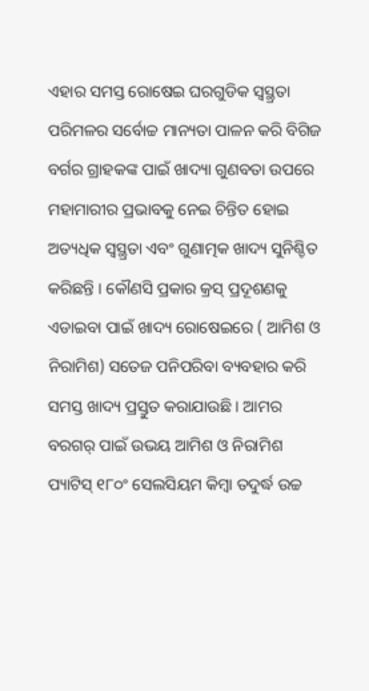ଏହାର ସମସ୍ତ ରୋଷେଇ ଘରଗୁଡିକ ସ୍ୱସ୍ଥ୍ରତା ପରିମଳର ସର୍ବୋଚ୍ଚ ମାନ୍ୟତା ପାଳନ କରି ବିଗିଜ ବର୍ଗର ଗ୍ରାହକଙ୍କ ପାଇଁ ଖାଦ୍ୟା ଗୁଣବତା ଉପରେ ମହାମାରୀର ପ୍ରଭାବକୁ ନେଇ ଚିନ୍ତିତ ହୋଇ ଅତ୍ୟଧିକ ସ୍ୱସ୍ଥ୍ରତା ଏବଂ ଗୁଣାତ୍ମକ ଖାଦ୍ୟ ସୁନିଶ୍ଚିତ କରିଛନ୍ତି । କୌଣସି ପ୍ରକାର କ୍ରସ୍ ପ୍ରଦୂଶଣକୁ ଏଡାଇବା ପାଇଁ ଖାଦ୍ୟ ରୋଷେଇରେ ( ଆମିଶ ଓ ନିରାମିଶ) ସତେଜ ପନିପରିବା ବ୍ୟବହାର କରି ସମସ୍ତ ଖାଦ୍ୟ ପ୍ରସ୍ତୁତ କରାଯାଉଛି । ଆମର ବରଗର୍ ପାଇଁ ଉଭୟ ଆମିଶ ଓ ନିରାମିଶ ପ୍ୟାଟିସ୍ ୧୮୦ଂ ସେଲସିୟମ କିମ୍ବା ତଦୁର୍ଦ୍ଧ ଉଚ୍ଚ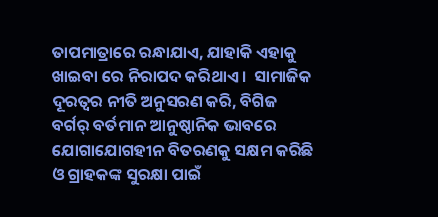ତାପମାତ୍ରାରେ ରନ୍ଧାଯାଏ, ଯାହାକି ଏହାକୁ ଖାଇବା ରେ ନିରାପଦ କରିଥାଏ ।  ସାମାଜିକ ଦୂରତ୍ୱର ନୀତି ଅନୁସରଣ କରି, ବିଗିଜ ବର୍ଗର୍ ବର୍ତମାନ ଆନୁଷ୍ଠାନିକ ଭାବରେ ଯୋଗାଯୋଗହୀନ ବିତରଣକୁ ସକ୍ଷମ କରିଛି ଓ ଗ୍ରାହକଙ୍କ ସୁରକ୍ଷା ପାଇଁ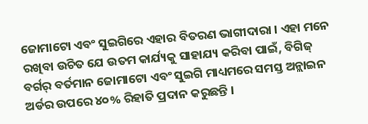ଜୋମାଟୋ ଏବଂ ସୁଇଗିରେ ଏହାର ବିତରଣ ଭାଗୀଦାରା । ଏହା ମନେ ରଖିବା ଉଚିତ ଯେ ଉତମ କାର୍ଯ୍ୟକୁ ସାହାଯ୍ୟ କରିବା ପାଇଁ, ବିଗିଜ୍ ବର୍ଗର୍ ବର୍ତମାନ ଜୋମାଟୋ ଏବଂ ସୁଇଗି ମାଧ୍ୟମରେ ସମସ୍ତ ଅନ୍ଲାଇନ ଅର୍ଡର ଉପରେ ୪୦% ରିହାତି ପ୍ରଦାନ କରୁଛନ୍ତି ।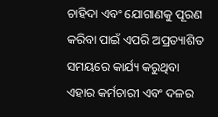ଚାହିଦା ଏବଂ ଯୋଗାଣକୁ ପୂରଣ କରିବା ପାଇଁ ଏପରି ଅପ୍ରତ୍ୟାଶିତ ସମୟରେ କାର୍ଯ୍ୟ କରୁଥିବା ଏହାର କର୍ମଚାରୀ ଏବଂ ଦଳର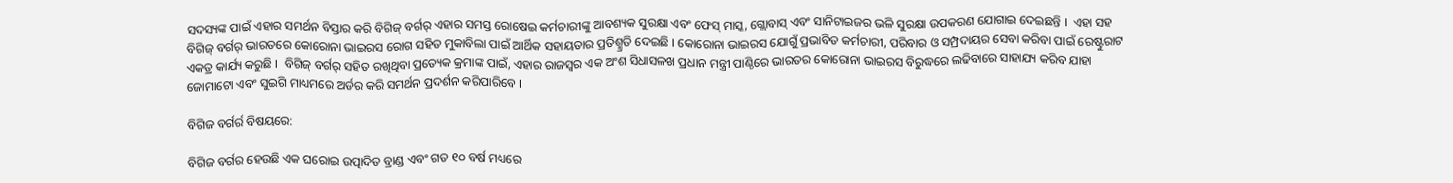ସଦସ୍ୟଙ୍କ ପାଇଁ ଏହାର ସମର୍ଥନ ବିସ୍ତାର କରି ବିଗିଜ୍ ବର୍ଗର୍ ଏହାର ସମସ୍ତ ରୋଷେଇ କର୍ମଚାରୀଙ୍କୁ ଆବଶ୍ୟକ ସୁରକ୍ଷା ଏବଂ ଫେସ୍ ମାସ୍କ, ଗ୍ଲୋବାସ୍ ଏବଂ ସାନିଟାଇଜର ଭଳି ସୁରକ୍ଷା ଉପକରଣ ଯୋଗାଇ ଦେଇଛନ୍ତି ।  ଏହା ସହ ବିଗିଜ୍ ବର୍ଗର୍ ଭାରତରେ କୋରୋନା ଭାଇରସ ରୋଗ ସହିତ ମୁକାବିଲା ପାଇଁ ଆର୍ଥିକ ସହାୟତାର ପ୍ରତିଶ୍ମ୍ରତି ଦେଇଛି । କୋରୋନା ଭାଇରସ ଯୋଗୁଁ ପ୍ରଭାବିତ କର୍ମଚାରୀ, ପରିବାର ଓ ସମ୍ପ୍ରଦାୟର ସେବା କରିବା ପାଇଁ ରେଷ୍ଟୁରାଟ ଏକତ୍ର କାର୍ଯ୍ୟ କରୁଛି ।  ବିଗିଜ୍ ବର୍ଗର୍ ସହିତ ରଖିଥିବା ପ୍ରତ୍ୟେକ କ୍ରମାଙ୍କ ପାଇଁ, ଏହାର ରାଜସ୍ୱର ଏକ ଅଂଶ ସିଧାସଳଖ ପ୍ରଧାନ ମନ୍ତ୍ରୀ ପାଣ୍ଠିରେ ଭାରତର କୋରୋନା ଭାଇରସ ବିରୁଦ୍ଧରେ ଲଢିବାରେ ସାହାଯ୍ୟ କରିବ ଯାହା ଜୋମାଟୋ ଏବଂ ସୁଇଗି ମାଧ୍ୟମରେ ଅର୍ଡର କରି ସମର୍ଥନ ପ୍ରଦର୍ଶନ କରିପାରିବେ ।

ବିଗିଜ ବର୍ଗର୍ର ବିଷୟରେ:

ବିଗିଜ ବର୍ଗର ହେଉଛି ଏକ ଘରୋଇ ଉତ୍ପାଦିତ ବ୍ରାଣ୍ଡ ଏବଂ ଗତ ୧୦ ବର୍ଷ ମଧ୍ୟରେ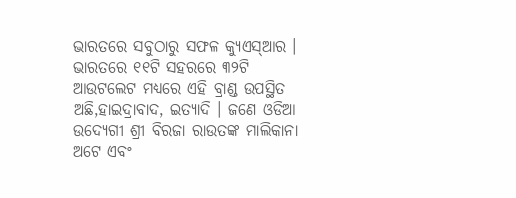ଭାରତରେ ସବୁଠାରୁ ସଫଳ କ୍ୟୁଏସ୍ଆର । ଭାରତରେ ୧୧ଟି ସହରରେ ୩୨ଟି ଆଉଟଲେଟ ମଧ୍ୟରେ ଏହି ବ୍ରାଣ୍ଡ ଉପସ୍ଥିତ ଅଛି,ହାଇଦ୍ରାବାଦ, ଇତ୍ୟାଦି । ଜଣେ ଓଡିଆ ଉଦ୍ୟେଗୀ ଶ୍ରୀ ବିରଜା ରାଉତଙ୍କ ମାଲିକାନା ଅଟେ ଏବଂ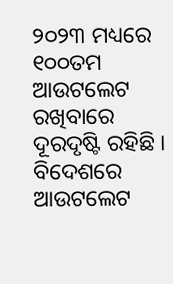୨୦୨୩ ମଧ୍ୟରେ ୧୦୦ତମ ଆଉଟଲେଟ ରଖିବାରେ ଦୂରଦୃଷ୍ଟି ରହିଛି । ବିଦେଶରେ ଆଉଟଲେଟ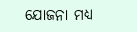ଯୋଜନା ମଧ୍ୟ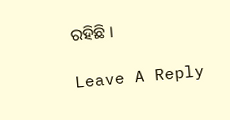ରହିଛି ।

Leave A Reply